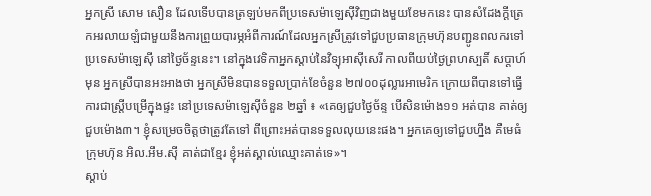អ្នកស្រី សោម សឿន ដែលទើបបានត្រឡប់មកពីប្រទេសម៉ាឡេស៊ីវិញជាងមួយខែមកនេះ បានសំដែងក្ដីត្រេកអរលាយឡំជាមួយនឹងការព្រួយបារម្ភអំពីការណ៍ដែលអ្នកស្រីត្រូវទៅជួបប្រធានក្រុមហ៊ុនបញ្ជូនពលករទៅប្រទេសម៉ាឡេស៊ី នៅថ្ងៃច័ន្ទនេះ។ នៅក្នុងវេទិកាអ្នកស្ដាប់នៃវិទ្យុអាស៊ីសេរី កាលពីយប់ថ្ងៃព្រហស្បតិ៍ សប្ដាហ៍មុន អ្នកស្រីបានអះអាងថា អ្នកស្រីមិនបានទទួលប្រាក់ខែចំនួន ២៧០០ដុល្លារអាមេរិក ក្រោយពីបានទៅធ្វើការជាស្ត្រីបម្រើក្នុងផ្ទះ នៅប្រទេសម៉ាឡេស៊ីចំនួន ២ឆ្នាំ ៖ «គេឲ្យជួបថ្ងៃច័ន្ទ បើសិនម៉ោង១១ អត់បាន គាត់ឲ្យជួបម៉ោង៣។ ខ្ញុំសម្រេចចិត្តថាត្រូវតែទៅ ពីព្រោះអត់បានទទួលលុយនេះផង។ អ្នកគេឲ្យទៅជួបហ្នឹង គឺមេធំ ក្រុមហ៊ុន អិល.អឹម.ស៊ី គាត់ជាខ្មែរ ខ្ញុំអត់ស្គាល់ឈ្មោះគាត់ទេ»។
ស្ដាប់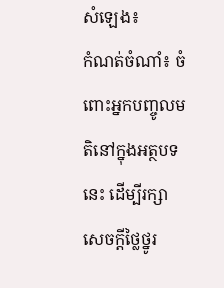សំឡេង៖
កំណត់ចំណាំ៖ ចំពោះអ្នកបញ្ចូលមតិនៅក្នុងអត្ថបទនេះ ដើម្បីរក្សាសេចក្ដីថ្លៃថ្នូរ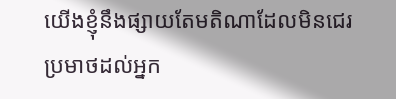យើងខ្ញុំនឹងផ្សាយតែមតិណាដែលមិនជេរប្រមាថដល់អ្នក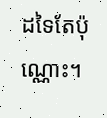ដទៃតែប៉ុណ្ណោះ។